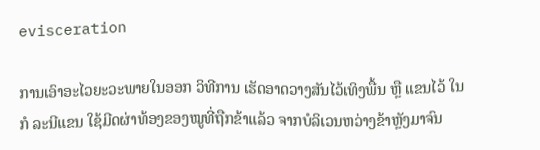evisceration

ການເອົາອະໄວຍະວະພາຍໃນອອກ ວິທີການ ເຮັດອາດວາງສັນໄວ້ເທິງພື້ນ ຫຼື ແຂນໄວ້ ໃນກໍ ລະນີແຂນ ໃຊ້ມີດຜ່າທ້ອງຂອງໝູທີ່ຖືກຂ້າແລ້ວ ຈາກບໍລິເວນຫວ່າງຂ້າຫຼັງມາຈົນ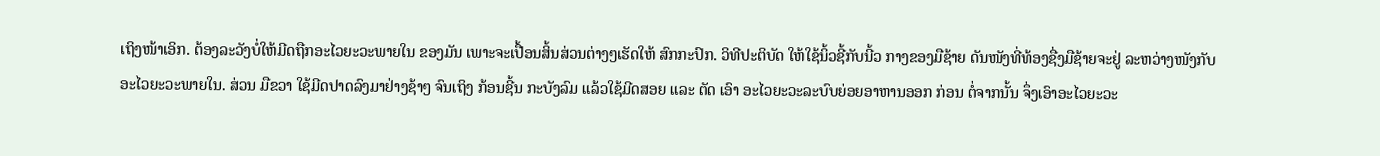ເຖິງໜ້າເອິກ. ຕ້ອງລະວັງບໍ່ໃຫ້ມີດຖືກອະໄວຍະວະພາຍໃນ ຂອງມັນ ເພາະຈະເປື້ອນສິ້ນສ່ວນຕ່າງໆເຮັດໃຫ້ ສົກກະປົກ. ວິທີປະຕິບັດ ໃຫ້ໃຊ້ນິ້ວຊີ້ກັບນີ້ວ ກາງຂອງມືຊ້າຍ ດັນໜັງທີ່ທ້ອງຊື່ງມືຊ້າຍຈະຢູ່ ລະຫວ່າງໜັງກັບອະໄວຍະວະພາຍໃນ. ສ່ວນ ມືຂວາ ໃຊ້ມີດປາດລົງມາຢ່າງຊ້າໆ ຈົນເຖິງ ກ້ອນຊີ້ນ ກະບັງລົມ ແລ້ວໃຊ້ມີດສອຍ ແລະ ຕັດ ເອົາ ອະໄວຍະວະລະບົບຍ່ອຍອາຫານອອກ ກ່ອນ ຕໍ່ຈາກນັ້ນ ຈຶ່ງເອົາອະໄວຍະວະ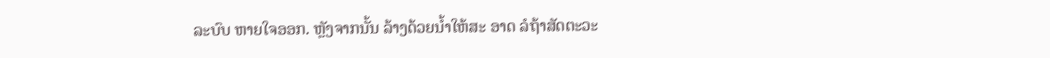ລະບົບ ຫາຍໃຈອອກ. ຫຼັງຈາກນັ້ນ ລ້າງດ້ວຍນໍ້າໃຫ້ສະ ອາດ ລໍຖ້າສັດຕະວະ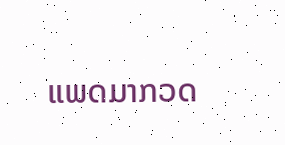ແພດມາກວດ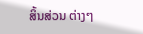ສິ້ນສ່ວນ ຕ່າງໆ